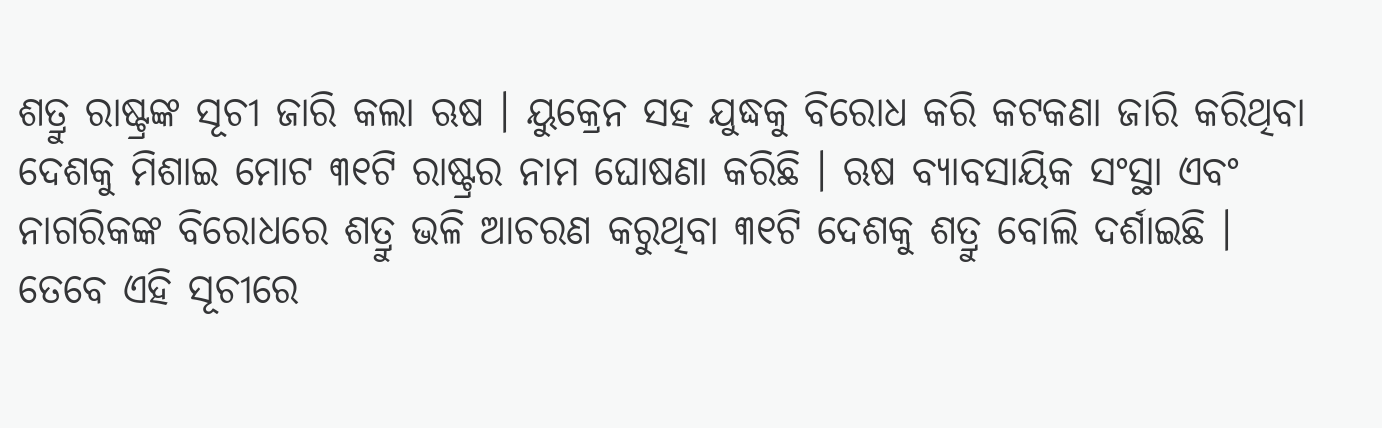ଶତ୍ରୁ ରାଷ୍ଟ୍ରଙ୍କ ସୂଚୀ ଜାରି କଲା ଋଷ । ୟୁକ୍ରେନ ସହ ଯୁଦ୍ଧକୁ ବିରୋଧ କରି କଟକଣା ଜାରି କରିଥିବା ଦେଶକୁ ମିଶାଇ ମୋଟ ୩୧ଟି ରାଷ୍ଟ୍ରର ନାମ ଘୋଷଣା କରିଛି । ଋଷ ବ୍ୟାବସାୟିକ ସଂସ୍ଥା ଏବଂ ନାଗରିକଙ୍କ ବିରୋଧରେ ଶତ୍ରୁ ଭଳି ଆଚରଣ କରୁଥିବା ୩୧ଟି ଦେଶକୁ ଶତ୍ରୁ ବୋଲି ଦର୍ଶାଇଛି । ତେବେ ଏହି ସୂଚୀରେ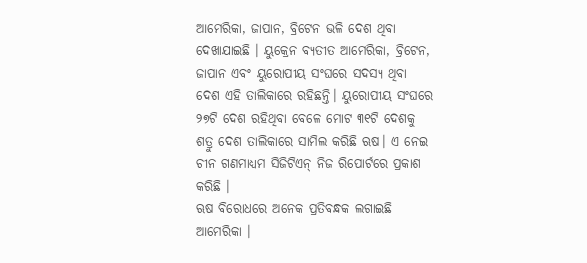ଆମେରିକା, ଜାପାନ, ବ୍ରିଟେନ ଭଳି ଦେଶ ଥିବା ଦେଖାଯାଇଛି । ୟୁକ୍ରେନ ବ୍ୟତୀତ ଆମେରିକା, ବ୍ରିଟେନ, ଜାପାନ ଏବଂ ୟୁରୋପୀୟ ସଂଘରେ ସଦସ୍ୟ ଥିବା ଦେଶ ଏହି ତାଲିକାରେ ରହିଛନ୍ତି। ୟୁରୋପୀୟ ସଂଘରେ ୨୭ଟି ଦେଶ ରହିଥିବା ବେଳେ ମୋଟ ୩୧ଟି ଦେଶକୁ ଶତ୍ରୁ ଦେଶ ତାଲିକାରେ ସାମିଲ କରିଛି ଋଷ। ଏ ନେଇ ଚୀନ ଗଣମାଧ୍ୟମ ସିଜିଟିଏନ୍ ନିଜ ରିପୋର୍ଟରେ ପ୍ରକାଶ କରିଛି ।
ଋଷ ବିରୋଧରେ ଅନେକ ପ୍ରତିବନ୍ଧକ ଲଗାଇଛି ଆମେରିକା ।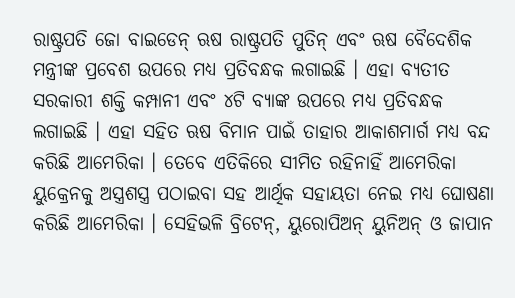ରାଷ୍ଟ୍ରପତି ଜୋ ବାଇଡେନ୍ ଋଷ ରାଷ୍ଟ୍ରପତି ପୁତିନ୍ ଏବଂ ଋଷ ବୈଦେଶିକ ମନ୍ତ୍ରୀଙ୍କ ପ୍ରବେଶ ଉପରେ ମଧ୍ୟ ପ୍ରତିବନ୍ଧକ ଲଗାଇଛି । ଏହା ବ୍ୟତୀତ ସରକାରୀ ଶକ୍ତି କମ୍ପାନୀ ଏବଂ ୪ଟି ବ୍ୟାଙ୍କ ଉପରେ ମଧ୍ୟ ପ୍ରତିବନ୍ଧକ ଲଗାଇଛି । ଏହା ସହିତ ଋଷ ବିମାନ ପାଇଁ ତାହାର ଆକାଶମାର୍ଗ ମଧ୍ୟ ବନ୍ଦ କରିଛି ଆମେରିକା । ତେବେ ଏତିକିରେ ସୀମିତ ରହିନାହିଁ ଆମେରିକା ୟୁକ୍ରେନକୁ ଅସ୍ତ୍ରଶସ୍ତ୍ର ପଠାଇବା ସହ ଆର୍ଥିକ ସହାୟତା ନେଇ ମଧ୍ୟ ଘୋଷଣା କରିଛି ଆମେରିକା । ସେହିଭଳି ବ୍ରିଟେନ୍, ୟୁରୋପିଅନ୍ ୟୁନିଅନ୍ ଓ ଜାପାନ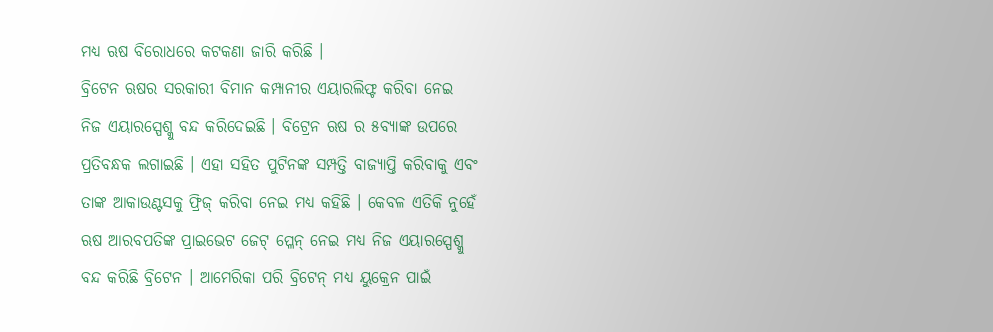ମଧ୍ୟ ଋଷ ବିରୋଧରେ କଟକଣା ଜାରି କରିଛି ।
ବ୍ରିଟେନ ଋଷର ସରକାରୀ ବିମାନ କମ୍ପାନୀର ଏୟାରଲିଫ୍ଟ କରିବା ନେଇ ନିଜ ଏୟାରସ୍ପେଶ୍କୁ ବନ୍ଦ କରିଦେଇଛି । ବିଟ୍ରେନ ଋଷ ର ୫ବ୍ୟାଙ୍କ ଉପରେ ପ୍ରତିବନ୍ଧକ ଲଗାଇଛି । ଏହା ସହିତ ପୁଟିନଙ୍କ ସମ୍ପତ୍ତି ବାଜ୍ୟାପ୍ତି କରିବାକୁ ଏବଂ ତାଙ୍କ ଆକାଉଣ୍ଟସକୁ ଫ୍ରିଜ୍ କରିବା ନେଇ ମଧ୍ୟ କହିଛି । କେବଳ ଏତିକି ନୁହେଁ ଋଷ ଆରବପତିଙ୍କ ପ୍ରାଇଭେଟ ଜେଟ୍ ପ୍ଳେନ୍ ନେଇ ମଧ୍ୟ ନିଜ ଏୟାରସ୍ପେଶ୍କୁ ବନ୍ଦ କରିଛି ବ୍ରିଟେନ । ଆମେରିକା ପରି ବ୍ରିଟେନ୍ ମଧ୍ୟ ୟୁକ୍ରେନ ପାଇଁ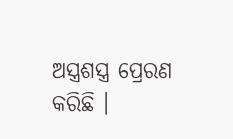ଅସ୍ତ୍ରଶସ୍ତ୍ର ପ୍ରେରଣ କରିଛି ।